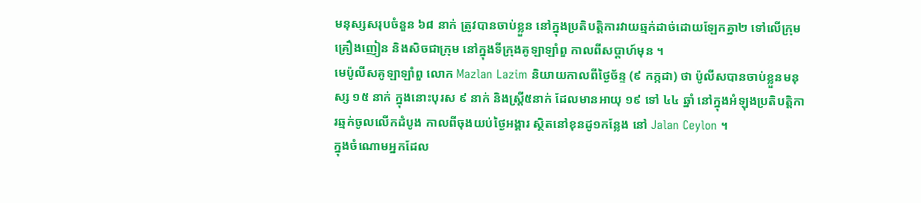មនុស្សសរុបចំនួន ៦៨ នាក់ ត្រូវបានចាប់ខ្លួន នៅក្នុងប្រតិបត្តិការវាយឆ្មក់ដាច់ដោយឡែកគ្នា២ ទៅលើក្រុមគ្រឿងញៀន និងសិចជាក្រុម នៅក្នុងទីក្រុងគូឡាឡាំពួ កាលពីសប្តាហ៍មុន ។
មេប៉ូលីសគូឡាឡាំពួ លោក Mazlan Lazim និយាយកាលពីថ្ងៃច័ន្ទ (៩ កក្កដា) ថា ប៉ូលីសបានចាប់ខ្លួនមនុស្ស ១៥ នាក់ ក្នុងនោះបុរស ៩ នាក់ និងស្ត្រី៥នាក់ ដែលមានអាយុ ១៩ ទៅ ៤៤ ឆ្នាំ នៅក្នុងអំឡុងប្រតិបត្តិការឆ្មក់ចូលលើកដំបូង កាលពីចុងយប់ថ្ងៃអង្គារ ស្ថិតនៅខុនដូ១កន្លែង នៅ Jalan Ceylon ។
ក្នុងចំណោមអ្នកដែល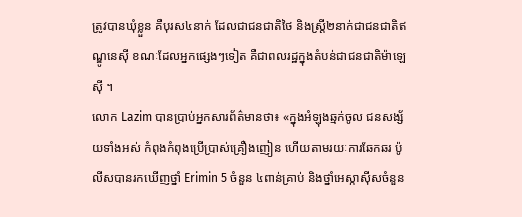ត្រូវបានឃុំខ្លួន គឺបុរស៤នាក់ ដែលជាជនជាតិថៃ និងស្ត្រី២នាក់ជាជនជាតិឥណ្ឌូនេស៊ី ខណៈដែលអ្នកផ្សេងៗទៀត គឺជាពលរដ្ឋក្នុងតំបន់ជាជនជាតិម៉ាឡេស៊ី ។
លោក Lazim បានប្រាប់អ្នកសារព័ត៌មានថា៖ «ក្នុងអំឡុងឆ្មក់ចូល ជនសង្ស័យទាំងអស់ កំពុងកំពុងប្រើប្រាស់គ្រឿងញៀន ហើយតាមរយៈការឆែកឆរ ប៉ូលីសបានរកឃើញថ្នាំ Erimin 5 ចំនួន ៤ពាន់គ្រាប់ និងថ្នាំអេស្កាស៊ីសចំនួន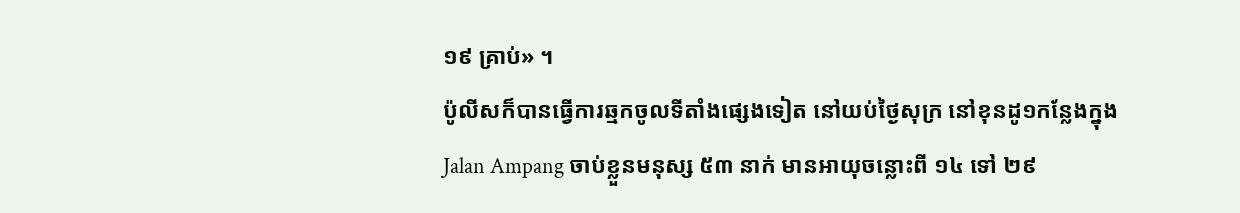១៩ គ្រាប់» ។
ប៉ូលីសក៏បានធ្វើការឆ្មកចូលទីតាំងផ្សេងទៀត នៅយប់ថ្ងៃសុក្រ នៅខុនដូ១កន្លែងក្នុង Jalan Ampang ចាប់ខ្លួនមនុស្ស ៥៣ នាក់ មានអាយុចន្លោះពី ១៤ ទៅ ២៩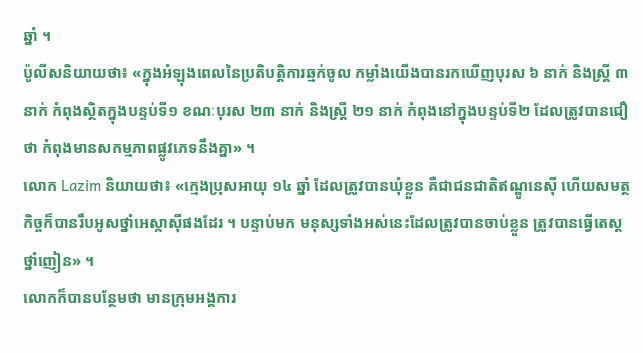ឆ្នាំ ។
ប៉ូលីសនិយាយថា៖ «ក្នុងអំឡុងពេលនៃប្រតិបត្តិការឆ្មក់ចូល កម្លាំងយើងបានរកឃើញបុរស ៦ នាក់ និងស្ត្រី ៣ នាក់ កំពុងស្ថិតក្នុងបន្ទប់ទី១ ខណៈបុរស ២៣ នាក់ និងស្ត្រី ២១ នាក់ កំពុងនៅក្នុងបន្ទប់ទី២ ដែលត្រូវបានជឿថា កំពុងមានសកម្មភាពផ្លូវភេទនឹងគ្នា» ។
លោក Lazim និយាយថា៖ «ក្មេងប្រុសអាយុ ១៤ ឆ្នាំ ដែលត្រូវបានឃុំខ្លួន គឺជាជនជាតិឥណ្ឌូនេស៊ី ហើយសមត្ថកិច្ចក៏បានរឹបអូសថ្នាំអេស្កាស៊ីផងដែរ ។ បន្ទាប់មក មនុស្សទាំងអស់នេះដែលត្រូវបានចាប់ខ្លួន ត្រូវបានធ្វើតេស្តថ្នាំញៀន» ។
លោកក៏បានបន្ថែមថា មានក្រុមអង្គការ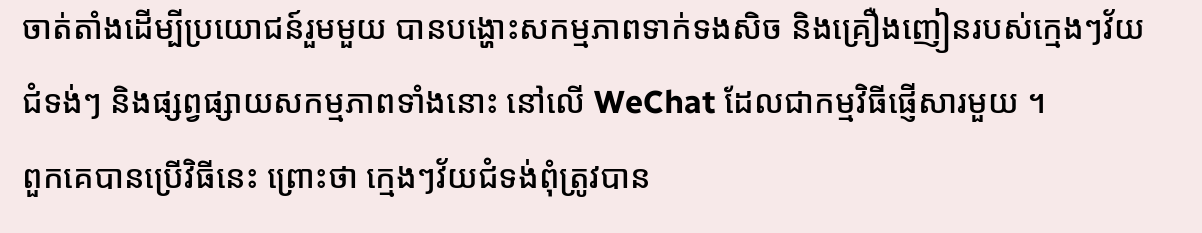ចាត់តាំងដើម្បីប្រយោជន៍រួមមួយ បានបង្ហោះសកម្មភាពទាក់ទងសិច និងគ្រឿងញៀនរបស់ក្មេងៗវ័យជំទង់ៗ និងផ្សព្វផ្សាយសកម្មភាពទាំងនោះ នៅលើ WeChat ដែលជាកម្មវិធីផ្ញើសារមួយ ។
ពួកគេបានប្រើវិធីនេះ ព្រោះថា ក្មេងៗវ័យជំទង់ពុំត្រូវបាន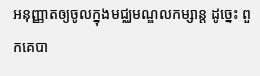អនុញ្ញាតឲ្យចូលក្នុងមជ្ឈមណ្ឌលកម្សាន្ត ដូច្នេះ ពួកគេបា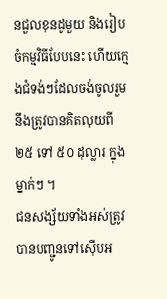នជួលខុនដូមួយ និងរៀបចំកម្មវិធីបែបនេះ ហើយក្មេងជំទង់ៗដែលចង់ចូលរួម នឹងត្រូវបានគិតលុយពី ២៥ ទៅ ៥០ ដុល្លារ ក្នុងម្នាក់ៗ ។
ជនសង្ស័យទាំងអស់ត្រូវបានបញ្ជូនទៅស៊ើបអ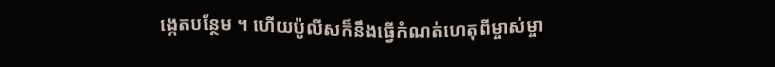ង្កេតបន្ថែម ។ ហើយប៉ូលីសក៏នឹងធ្វើកំណត់ហេតុពីម្ចាស់ម្ចា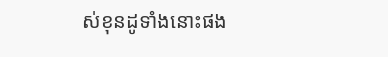ស់ខុនដូទាំងនោះផង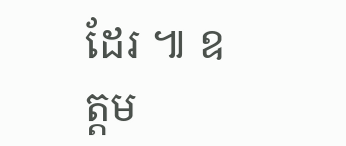ដែរ ៕ ឧត្តម